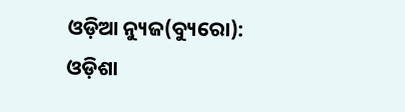ଓଡ଼ିଆ ନ୍ୟୁଜ(ବ୍ୟୁରୋ): ଓଡ଼ିଶା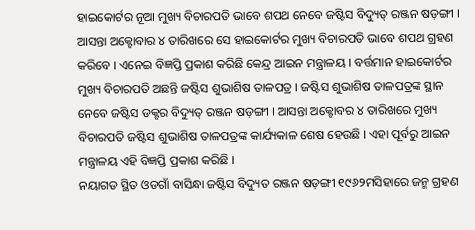ହାଇକୋର୍ଟର ନୂଆ ମୁଖ୍ୟ ବିଚାରପତି ଭାବେ ଶପଥ ନେବେ ଜଷ୍ଟିସ ବିଦ୍ୟୁତ୍ ରଞ୍ଜନ ଷଡ଼ଙ୍ଗୀ । ଆସନ୍ତା ଅକ୍ଟୋବାର ୪ ତାରିଖରେ ସେ ହାଇକୋର୍ଟର ମୁଖ୍ୟ ବିଚାରପତି ଭାବେ ଶପଥ ଗ୍ରହଣ କରିବେ । ଏନେଇ ବିଜ୍ଞପ୍ତି ପ୍ରକାଶ କରିଛି କେନ୍ଦ୍ର ଆଇନ ମନ୍ତ୍ରାଳୟ । ବର୍ତ୍ତମାନ ହାଇକୋର୍ଟର ମୁଖ୍ୟ ବିଚାରପତି ଅଛନ୍ତି ଜଷ୍ଟିସ ଶୁଭାଶିଷ ତାଳପତ୍ର । ଜଷ୍ଟିସ ଶୁଭାଶିଷ ତାଳପତ୍ରଙ୍କ ସ୍ଥାନ ନେବେ ଜଷ୍ଟିସ ଡକ୍ଟର ବିଦ୍ୟୁତ୍ ରଞ୍ଜନ ଷଡ଼ଙ୍ଗୀ । ଆସନ୍ତା ଅକ୍ଟୋବର ୪ ତାରିଖରେ ମୁଖ୍ୟ ବିଚାରପତି ଜଷ୍ଟିସ ଶୁଭାଶିଷ ତାଳପତ୍ରଙ୍କ କାର୍ଯ୍ୟକାଳ ଶେଷ ହେଉଛି । ଏହା ପୂର୍ବରୁ ଆଇନ ମନ୍ତ୍ରାଳୟ ଏହି ବିଜ୍ଞପ୍ତି ପ୍ରକାଶ କରିଛି ।
ନୟାଗଡ ସ୍ଥିତ ଓଡଗାଁ ବାସିନ୍ଧା ଜଷ୍ଟିସ ବିଦ୍ୟୁତ ରଞ୍ଜନ ଷଡ଼ଙ୍ଗୀ ୧୯୬୨ମସିହାରେ ଜନ୍ମ ଗ୍ରହଣ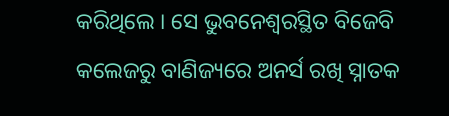କରିଥିଲେ । ସେ ଭୁବନେଶ୍ବରସ୍ଥିତ ବିଜେବି କଲେଜରୁ ବାଣିଜ୍ୟରେ ଅନର୍ସ ରଖି ସ୍ନାତକ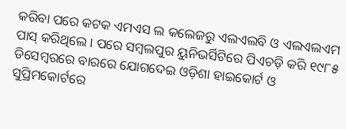କରିବା ପରେ କଟକ ଏମଏସ ଲ କଲେଜରୁ ଏଲଏଲବି ଓ ଏଲଏଲଏମ ପାସ୍ କରିଥିଲେ । ପରେ ସମ୍ବଲପୁର ୟୁନିଭର୍ସିଟିରେ ପିଏଚଡ଼ି କରି ୧୯୮୫ ଡିସେମ୍ବରରେ ବାରରେ ଯୋଗଦେଇ ଓଡ଼ିଶା ହାଇକୋର୍ଟ ଓ ସୁପ୍ରିମକୋର୍ଟରେ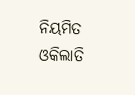ନିୟମିତ ଓକିଲାତି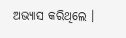ଅଭ୍ୟାସ କରିଥିଲେ ।